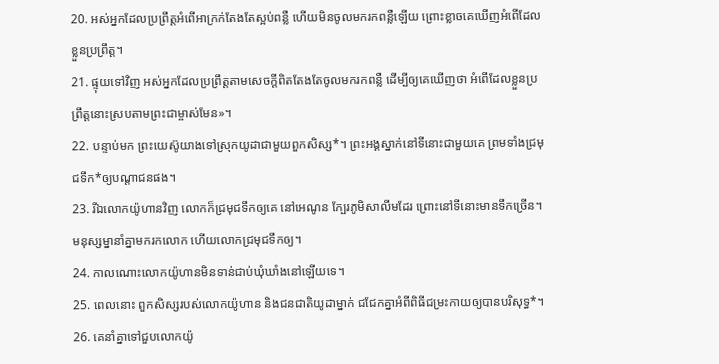20. អស់អ្នកដែលប្រព្រឹត្តអំពើអាក្រក់តែងតែស្អប់ពន្លឺ ហើយមិនចូលមករកពន្លឺឡើយ ព្រោះខ្លាចគេឃើញអំពើដែលខ្លួនប្រព្រឹត្ត។
21. ផ្ទុយទៅវិញ អស់អ្នកដែលប្រព្រឹត្តតាមសេចក្ដីពិតតែងតែចូលមករកពន្លឺ ដើម្បីឲ្យគេឃើញថា អំពើដែលខ្លួនប្រព្រឹត្តនោះស្របតាមព្រះជាម្ចាស់មែន»។
22. បន្ទាប់មក ព្រះយេស៊ូយាងទៅស្រុកយូដាជាមួយពួកសិស្ស*។ ព្រះអង្គស្នាក់នៅទីនោះជាមួយគេ ព្រមទាំងជ្រមុជទឹក*ឲ្យបណ្ដាជនផង។
23. រីឯលោកយ៉ូហានវិញ លោកក៏ជ្រមុជទឹកឲ្យគេ នៅអេណូន ក្បែរភូមិសាលីមដែរ ព្រោះនៅទីនោះមានទឹកច្រើន។ មនុស្សម្នានាំគ្នាមករកលោក ហើយលោកជ្រមុជទឹកឲ្យ។
24. កាលណោះលោកយ៉ូហានមិនទាន់ជាប់ឃុំឃាំងនៅឡើយទេ។
25. ពេលនោះ ពួកសិស្សរបស់លោកយ៉ូហាន និងជនជាតិយូដាម្នាក់ ជជែកគ្នាអំពីពិធីជម្រះកាយឲ្យបានបរិសុទ្ធ*។
26. គេនាំគ្នាទៅជួបលោកយ៉ូ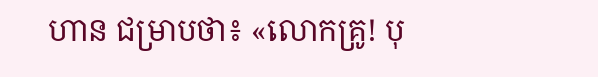ហាន ជម្រាបថា៖ «លោកគ្រូ! បុ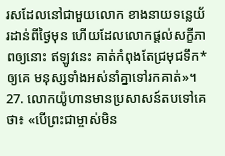រសដែលនៅជាមួយលោក ខាងនាយទន្លេយ័រដាន់ពីថ្ងៃមុន ហើយដែលលោកផ្ដល់សក្ខីភាពឲ្យនោះ ឥឡូវនេះ គាត់កំពុងតែជ្រមុជទឹក*ឲ្យគេ មនុស្សទាំងអស់នាំគ្នាទៅរកគាត់»។
27. លោកយ៉ូហានមានប្រសាសន៍តបទៅគេថា៖ «បើព្រះជាម្ចាស់មិន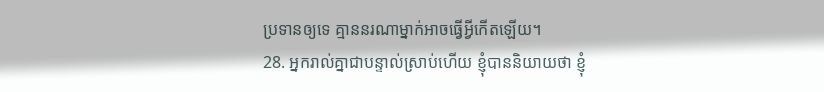ប្រទានឲ្យទេ គ្មាននរណាម្នាក់អាចធ្វើអ្វីកើតឡើយ។
28. អ្នករាល់គ្នាជាបន្ទាល់ស្រាប់ហើយ ខ្ញុំបាននិយាយថា ខ្ញុំ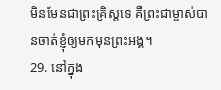មិនមែនជាព្រះគ្រិស្ដទេ គឺព្រះជាម្ចាស់បានចាត់ខ្ញុំឲ្យមកមុនព្រះអង្គ។
29. នៅក្នុង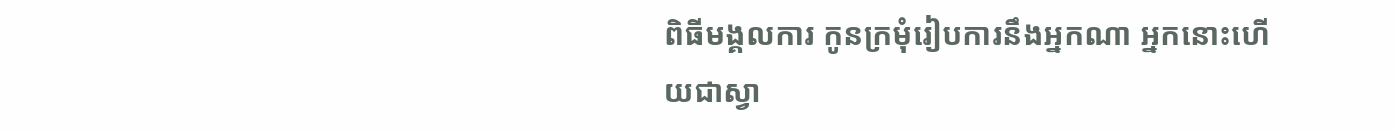ពិធីមង្គលការ កូនក្រមុំរៀបការនឹងអ្នកណា អ្នកនោះហើយជាស្វា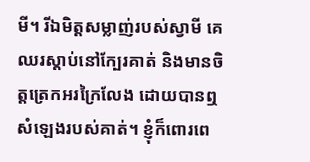មី។ រីឯមិត្តសម្លាញ់របស់ស្វាមី គេឈរស្ដាប់នៅក្បែរគាត់ និងមានចិត្តត្រេកអរក្រៃលែង ដោយបានឮសំឡេងរបស់គាត់។ ខ្ញុំក៏ពោរពេ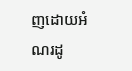ញដោយអំណរដូ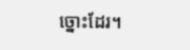ច្នោះដែរ។